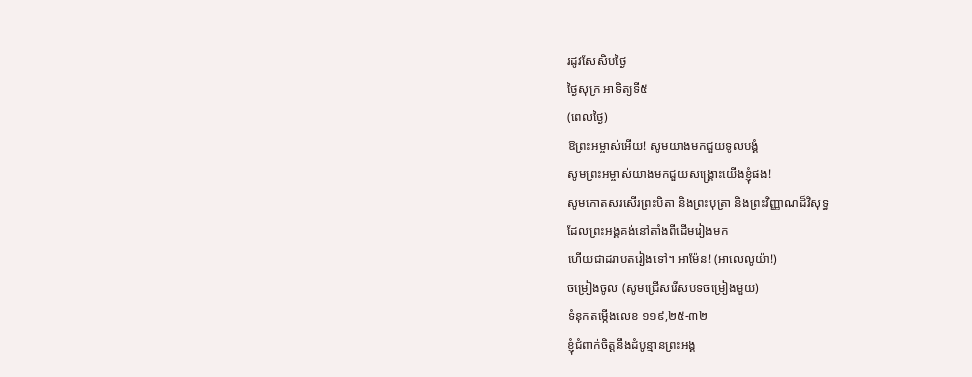រដូវសែសិបថ្ងៃ
ថ្ងៃសុក្រ អាទិត្យទី៥
(ពេលថ្ងៃ)
ឱព្រះអម្ចាស់អើយ! សូមយាងមកជួយទូលបង្គំ
សូមព្រះអម្ចាស់យាងមកជួយសង្គ្រោះយើងខ្ញុំផង!
សូមកោតសរសើរព្រះបិតា និងព្រះបុត្រា និងព្រះវិញ្ញាណដ៏វិសុទ្ធ
ដែលព្រះអង្គគង់នៅតាំងពីដើមរៀងមក
ហើយជាដរាបតរៀងទៅ។ អាម៉ែន! (អាលេលូយ៉ា!)
ចម្រៀងចូល (សូមជ្រើសរើសបទចម្រៀងមួយ)
ទំនុកតម្កើងលេខ ១១៩,២៥-៣២
ខ្ញុំជំពាក់ចិត្តនឹងដំបូន្មានព្រះអង្គ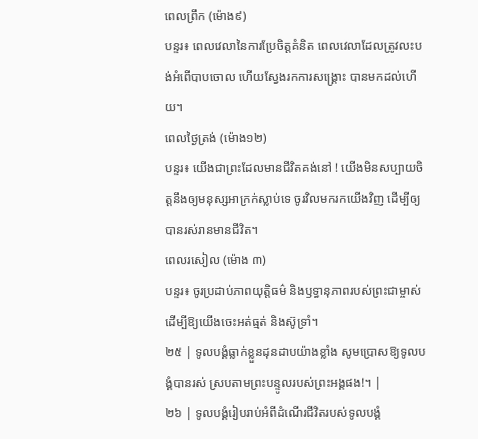ពេលព្រឹក (ម៉ោង៩)
បន្ទរ៖ ពេលវេលានៃការប្រែចិត្តគំនិត ពេលវេលាដែលត្រូវលះបង់អំពើបាបចោល ហើយស្វែងរកការសង្រ្គោះ បានមកដល់ហើយ។
ពេលថ្ងៃត្រង់ (ម៉ោង១២)
បន្ទរ៖ យើងជាព្រះដែលមានជីវិតគង់នៅ ! យើងមិនសប្បាយចិត្តនឹងឲ្យមនុស្សអាក្រក់ស្លាប់ទេ ចូរវិលមករកយើងវិញ ដើម្បីឲ្យបានរស់រានមានជីវិត។
ពេលរសៀល (ម៉ោង ៣)
បន្ទរ៖ ចូរប្រដាប់ភាពយុត្តិធម៌ និងឫទ្ធានុភាពរបស់ព្រះជាម្ចាស់ ដើម្បីឱ្យយើងចេះអត់ធ្មត់ និងស៊ូទ្រាំ។
២៥ | ទូលបង្គំធ្លាក់ខ្លួនដុនដាបយ៉ាងខ្លាំង សូមប្រោសឱ្យទូលបង្គំបានរស់ ស្របតាមព្រះបន្ទូលរបស់ព្រះអង្គផង!។ |
២៦ | ទូលបង្គំរៀបរាប់អំពីដំណើរជីវិតរបស់ទូលបង្គំ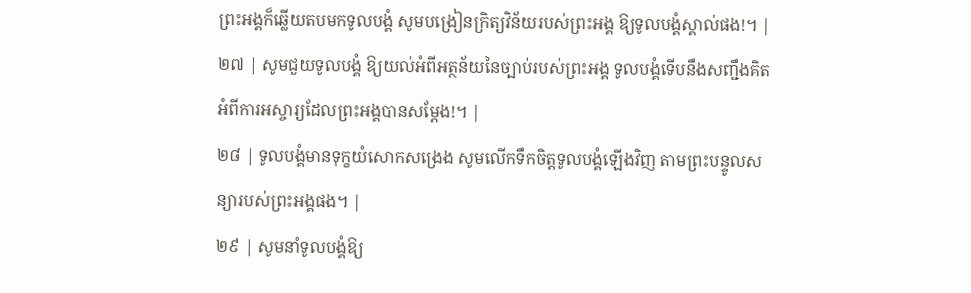ព្រះអង្គក៏ឆ្លើយតបមកទូលបង្គំ សូមបង្រៀនក្រិត្យវិន័យរបស់ព្រះអង្គ ឱ្យទូលបង្គំស្គាល់ផង!។ |
២៧ | សូមជួយទូលបង្គំ ឱ្យយល់អំពីអត្ថន័យនៃច្បាប់របស់ព្រះអង្គ ទូលបង្គំទើបនឹងសញ្ជឹងគិតអំពីការអស្ចារ្យដែលព្រះអង្គបានសម្តែង!។ |
២៨ | ទូលបង្គំមានទុក្ខយំសោកសង្រេង សូមលើកទឹកចិត្តទូលបង្គំឡើងវិញ តាមព្រះបន្ទូលសន្យារបស់ព្រះអង្គផង។ |
២៩ | សូមនាំទូលបង្គំឱ្យ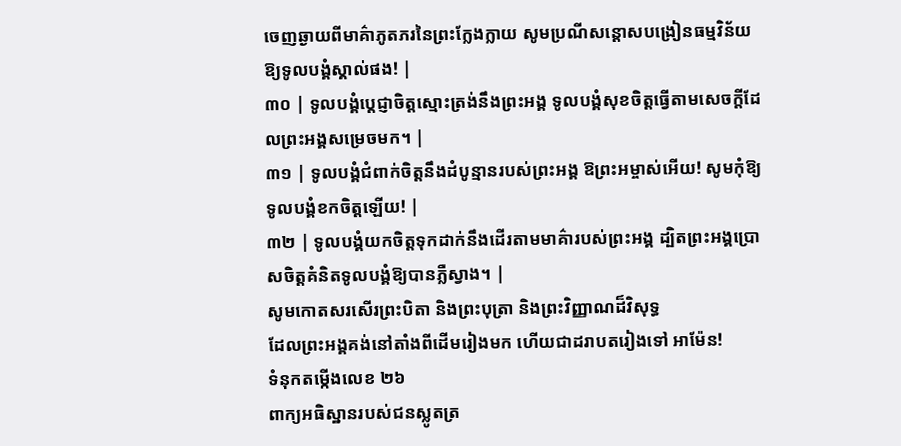ចេញឆ្ងាយពីមាគ៌ាភូតភរនៃព្រះក្លែងក្លាយ សូមប្រណីសន្តោសបង្រៀនធម្មវិន័យឱ្យទូលបង្គំស្គាល់ផង! |
៣០ | ទូលបង្គំប្តេជ្ញាចិត្តស្មោះត្រង់នឹងព្រះអង្គ ទូលបង្គំសុខចិត្តធ្វើតាមសេចក្តីដែលព្រះអង្គសម្រេចមក។ |
៣១ | ទូលបង្គំជំពាក់ចិត្តនឹងដំបូន្មានរបស់ព្រះអង្គ ឱព្រះអម្ចាស់អើយ! សូមកុំឱ្យទូលបង្គំខកចិត្តឡើយ! |
៣២ | ទូលបង្គំយកចិត្តទុកដាក់នឹងដើរតាមមាគ៌ារបស់ព្រះអង្គ ដ្បិតព្រះអង្គប្រោសចិត្តគំនិតទូលបង្គំឱ្យបានភ្លឺស្វាង។ |
សូមកោតសរសើរព្រះបិតា និងព្រះបុត្រា និងព្រះវិញ្ញាណដ៏វិសុទ្ធ
ដែលព្រះអង្គគង់នៅតាំងពីដើមរៀងមក ហើយជាដរាបតរៀងទៅ អាម៉ែន!
ទំនុកតម្កើងលេខ ២៦
ពាក្យអធិស្ឋានរបស់ជនស្លូតត្រ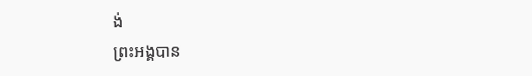ង់
ព្រះអង្គបាន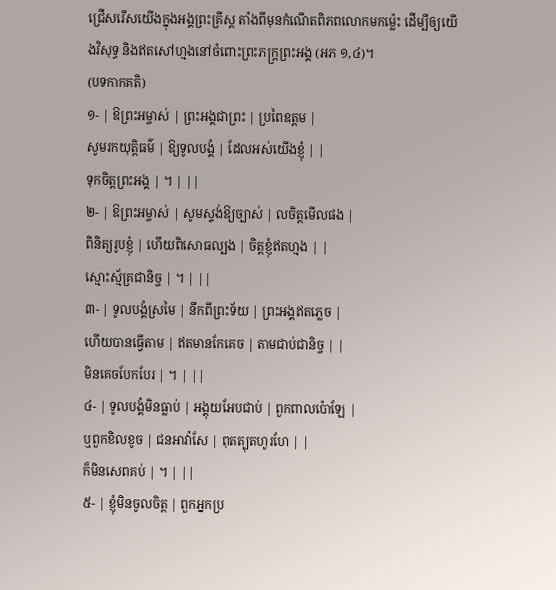ជ្រើសរើសយើងក្នុងអង្គព្រះគ្រីស្ត តាំងពីមុនកំណើតពិភពលោកមកម៉្លេះ ដើម្បីឲ្យយើងវិសុទ្ធ និងឥតសៅហ្មងនៅចំពោះព្រះភក្ត្រព្រះអង្គ (អភ ១,៤)។
(បទកាកគតិ)
១- | ឱព្រះអម្ចាស់ | ព្រះអង្គជាព្រះ | ប្រពៃឧត្តម |
សូមរកយុត្តិធម៌ | ឱ្យទូលបង្គំ | ដែលអស់យើងខ្ញុំ | |
ទុកចិត្តព្រះអង្គ | ។ | ||
២- | ឱព្រះអម្ចាស់ | សូមស្ទង់ឱ្យច្បាស់ | លចិត្តមើលផង |
ពិនិត្យរូបខ្ញុំ | ហើយពិសោធល្បង | ចិត្តខ្ញុំឥតហ្មង | |
ស្មោះស្ម័គ្រជានិច្ច | ។ | ||
៣- | ទូលបង្គំស្រមៃ | នឹកពីព្រះទ័យ | ព្រះអង្គឥតភ្លេច |
ហើយបានធ្វើតាម | ឥតមានកែគេច | តាមជាប់ជានិច្ច | |
មិនគេចបែកបែរ | ។ | ||
៤- | ទូលបង្គំមិនធ្លាប់ | អង្គុយអែបជាប់ | ពួកពាលប៉ោឡែ |
ឬពួកខិលខូច | ជនអាវ៉ាសែ | ពុតត្បុតហូរហែ | |
ក៏មិនសេពគប់ | ។ | ||
៥- | ខ្ញុំមិនចូលចិត្ត | ពួកអ្នកប្រ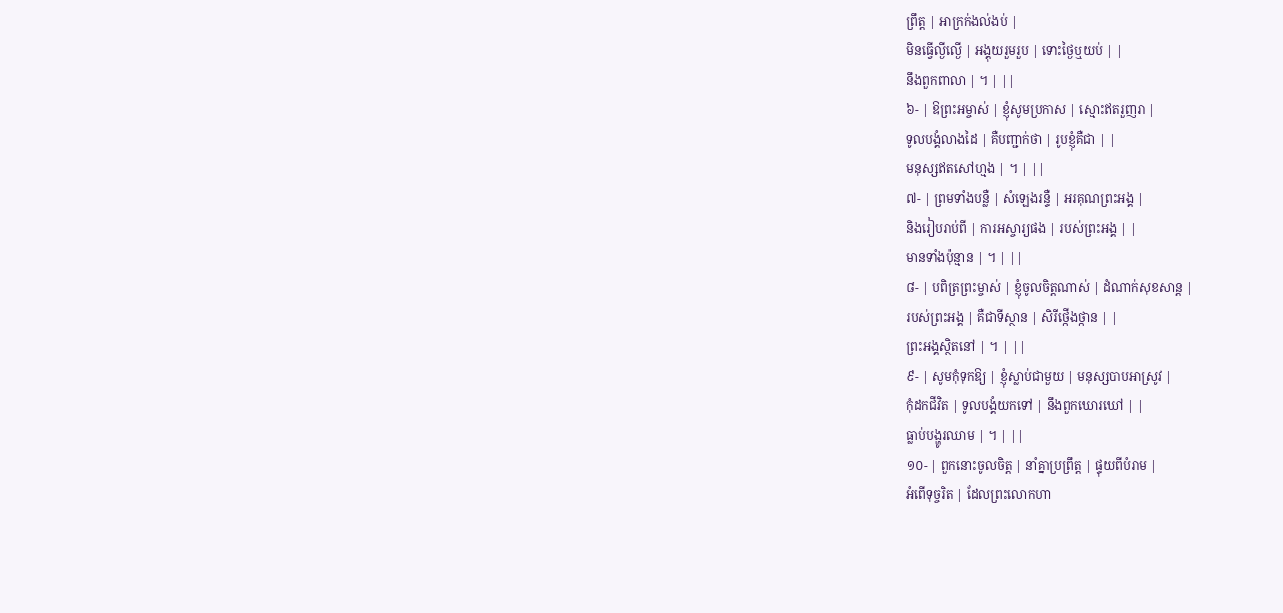ព្រឹត្ត | អាក្រក់ងល់ងប់ |
មិនធ្វើល្ងីល្ងើ | អង្គុយរួមរួប | ទោះថ្ងៃឬយប់ | |
នឹងពួកពាលា | ។ | ||
៦- | ឱព្រះអម្ចាស់ | ខ្ញុំសូមប្រកាស | ស្មោះឥតរួញរា |
ទូលបង្គំលាងដៃ | គឺបញ្ជាក់ថា | រូបខ្ញុំគឺជា | |
មនុស្សឥតសៅហ្មង | ។ | ||
៧- | ព្រមទាំងបន្លឺ | សំឡេងរន្ទឺ | អរគុណព្រះអង្គ |
និងរៀបរាប់ពី | ការអស្ចារ្យផង | របស់ព្រះអង្គ | |
មានទាំងប៉ុន្មាន | ។ | ||
៨- | បពិត្រព្រះម្ចាស់ | ខ្ញុំចូលចិត្តណាស់ | ដំណាក់សុខសាន្ត |
របស់ព្រះអង្គ | គឺជាទីស្ថាន | សិរីថ្កើងថ្កាន | |
ព្រះអង្គស្ថិតនៅ | ។ | ||
៩- | សូមកុំទុកឱ្យ | ខ្ញុំស្លាប់ជាមួយ | មនុស្សបាបអាស្រូវ |
កុំដកជីវិត | ទូលបង្គំយកទៅ | នឹងពួកឃោរឃៅ | |
ធ្លាប់បង្ហូរឈាម | ។ | ||
១០- | ពួកនោះចូលចិត្ត | នាំគ្នាប្រព្រឹត្ត | ផ្ទុយពីបំរាម |
អំពើទុច្ចរិត | ដែលព្រះលោកហា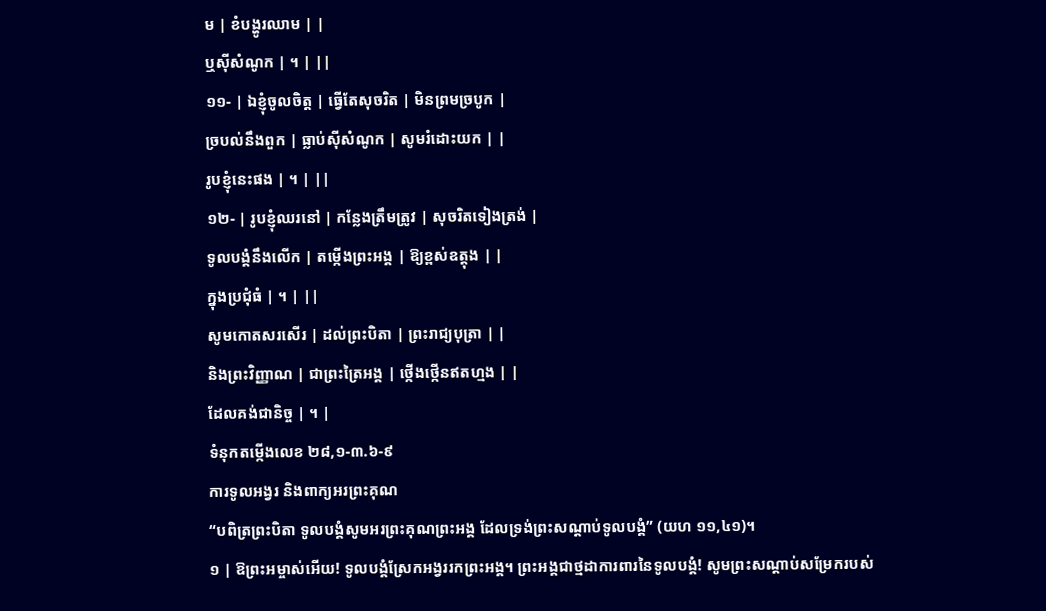ម | ខំបង្ហូរឈាម | |
ឬស៊ីសំណូក | ។ | ||
១១- | ឯខ្ញុំចូលចិត្ត | ធ្វើតែសុចរិត | មិនព្រមច្របូក |
ច្របល់នឹងពួក | ធ្លាប់ស៊ីសំណូក | សូមរំដោះយក | |
រូបខ្ញុំនេះផង | ។ | ||
១២- | រូបខ្ញុំឈរនៅ | កន្លែងត្រឹមត្រូវ | សុចរិតទៀងត្រង់ |
ទូលបង្គំនឹងលើក | តម្កើងព្រះអង្គ | ឱ្យខ្ពស់ឧត្តុង | |
ក្នុងប្រជុំធំ | ។ | ||
សូមកោតសរសើរ | ដល់ព្រះបិតា | ព្រះរាជ្យបុត្រា | |
និងព្រះវិញ្ញាណ | ជាព្រះត្រៃអង្គ | ថ្កើងថ្កើនឥតហ្មង | |
ដែលគង់ជានិច្ច | ។ |
ទំនុកតម្កើងលេខ ២៨,១-៣.៦-៩
ការទូលអង្វរ និងពាក្យអរព្រះគុណ
“បពិត្រព្រះបិតា ទូលបង្គំសូមអរព្រះគុណព្រះអង្គ ដែលទ្រង់ព្រះសណ្តាប់ទូលបង្គំ” (យហ ១១,៤១)។
១ | ឱព្រះអម្ចាស់អើយ! ទូលបង្គំស្រែកអង្វររកព្រះអង្គ។ ព្រះអង្គជាថ្មដាការពារនៃទូលបង្គំ! សូមព្រះសណ្តាប់សម្រែករបស់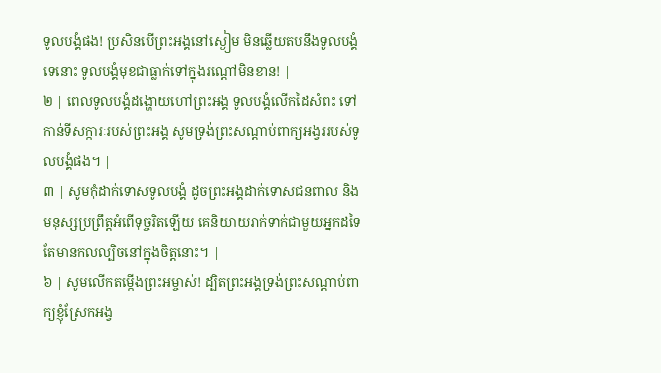ទូលបង្គំផង! ប្រសិនបើព្រះអង្គនៅស្ងៀម មិនឆ្លើយតបនឹងទូលបង្គំទេនោះ ទូលបង្គំមុខជាធ្លាក់ទៅក្នុងរណ្តៅមិនខាន! |
២ | ពេលទូលបង្គំដង្ហោយហៅព្រះអង្គ ទូលបង្គំលើកដៃសំពះ ទៅកាន់ទីសក្ការៈរបស់ព្រះអង្គ សូមទ្រង់ព្រះសណ្តាប់ពាក្យអង្វររបស់ទូលបង្គំផង។ |
៣ | សូមកុំដាក់ទោសទូលបង្គំ ដូចព្រះអង្គដាក់ទោសជនពាល និងមនុស្សប្រព្រឹត្តអំពើទុច្ចរិតឡើយ គេនិយាយរាក់ទាក់ជាមួយអ្នកដទៃ តែមានកលល្បិចនៅក្នុងចិត្តនោះ។ |
៦ | សូមលើកតម្កើងព្រះអម្ចាស់! ដ្បិតព្រះអង្គទ្រង់ព្រះសណ្តាប់ពាក្យខ្ញុំស្រែកអង្វ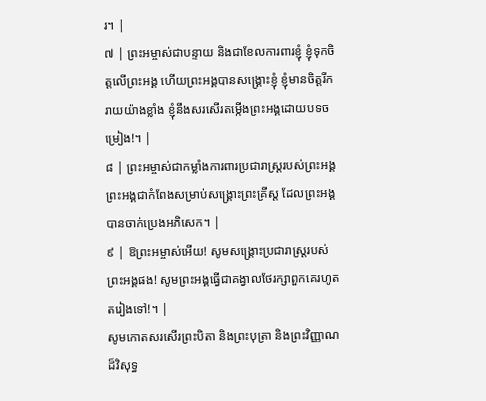រ។ |
៧ | ព្រះអម្ចាស់ជាបន្ទាយ និងជាខែលការពារខ្ញុំ ខ្ញុំទុកចិត្តលើព្រះអង្គ ហើយព្រះអង្គបានសង្គ្រោះខ្ញុំ ខ្ញុំមានចិត្តរីករាយយ៉ាងខ្លាំង ខ្ញុំនឹងសរសើរតម្កើងព្រះអង្គដោយបទចម្រៀង!។ |
៨ | ព្រះអម្ចាស់ជាកម្លាំងការពារប្រជារាស្ត្ររបស់ព្រះអង្គ ព្រះអង្គជាកំពែងសម្រាប់សង្គ្រោះព្រះគ្រីស្ត ដែលព្រះអង្គបានចាក់ប្រេងអភិសេក។ |
៩ | ឱព្រះអម្ចាស់អើយ! សូមសង្គ្រោះប្រជារាស្ត្ររបស់ព្រះអង្គផង! សូមព្រះអង្គធ្វើជាគង្វាលថែរក្សាពួកគេរហូតតរៀងទៅ!។ |
សូមកោតសរសើរព្រះបិតា និងព្រះបុត្រា និងព្រះវិញ្ញាណដ៏វិសុទ្ធ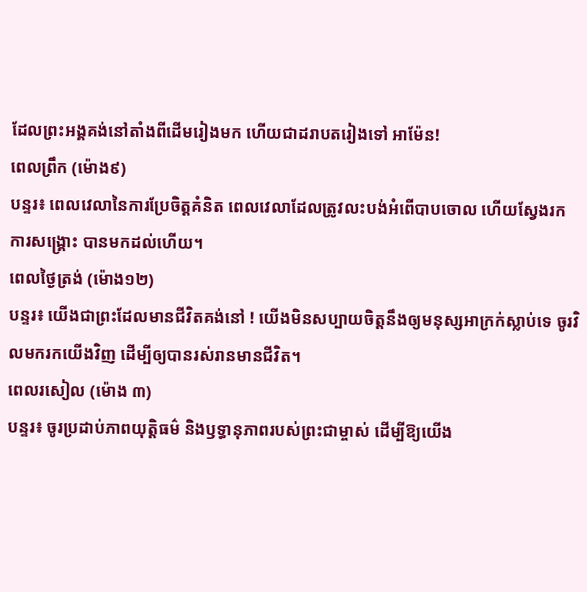ដែលព្រះអង្គគង់នៅតាំងពីដើមរៀងមក ហើយជាដរាបតរៀងទៅ អាម៉ែន!
ពេលព្រឹក (ម៉ោង៩)
បន្ទរ៖ ពេលវេលានៃការប្រែចិត្តគំនិត ពេលវេលាដែលត្រូវលះបង់អំពើបាបចោល ហើយស្វែងរកការសង្រ្គោះ បានមកដល់ហើយ។
ពេលថ្ងៃត្រង់ (ម៉ោង១២)
បន្ទរ៖ យើងជាព្រះដែលមានជីវិតគង់នៅ ! យើងមិនសប្បាយចិត្តនឹងឲ្យមនុស្សអាក្រក់ស្លាប់ទេ ចូរវិលមករកយើងវិញ ដើម្បីឲ្យបានរស់រានមានជីវិត។
ពេលរសៀល (ម៉ោង ៣)
បន្ទរ៖ ចូរប្រដាប់ភាពយុត្តិធម៌ និងឫទ្ធានុភាពរបស់ព្រះជាម្ចាស់ ដើម្បីឱ្យយើង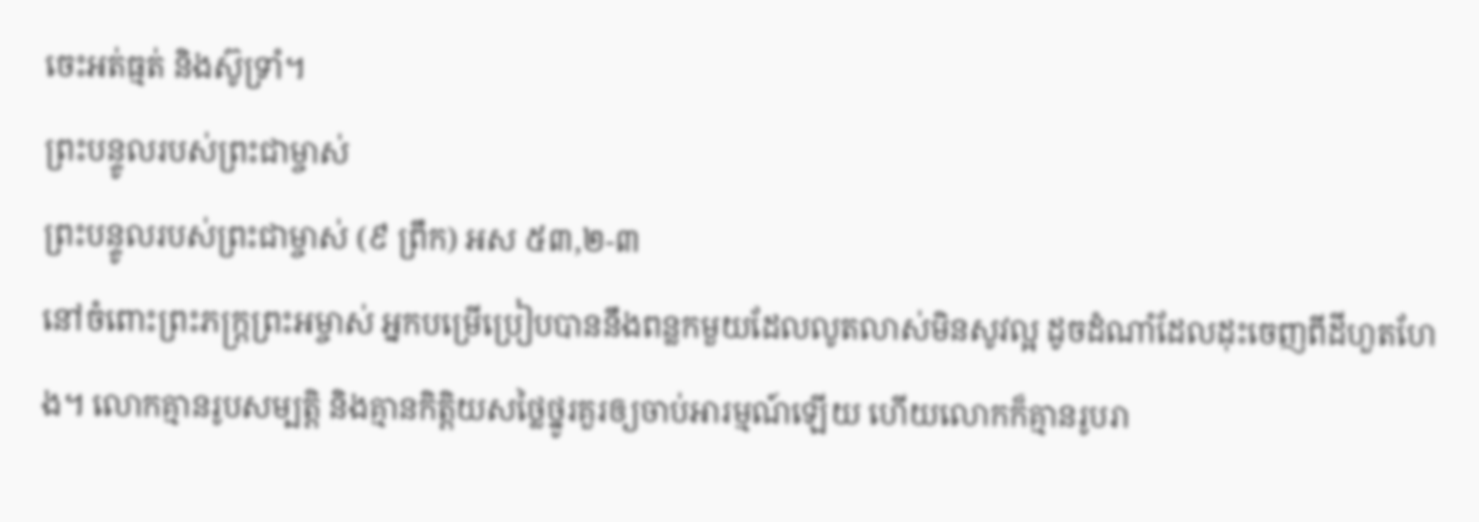ចេះអត់ធ្មត់ និងស៊ូទ្រាំ។
ព្រះបន្ទូលរបស់ព្រះជាម្ចាស់
ព្រះបន្ទូលរបស់ព្រះជាម្ចាស់ (៩ ព្រឹក) អស ៥៣,២-៣
នៅចំពោះព្រះភក្ត្រព្រះអម្ចាស់ អ្នកបម្រើប្រៀបបាននឹងពន្លកមួយដែលលូតលាស់មិនសូវល្អ ដូចដំណាំដែលដុះចេញពីដីហួតហែង។ លោកគ្មានរូបសម្បត្តិ និងគ្មានកិត្តិយសថ្លៃថ្នូរគួរឲ្យចាប់អារម្មណ៍ឡើយ ហើយលោកក៏គ្មានរូបរា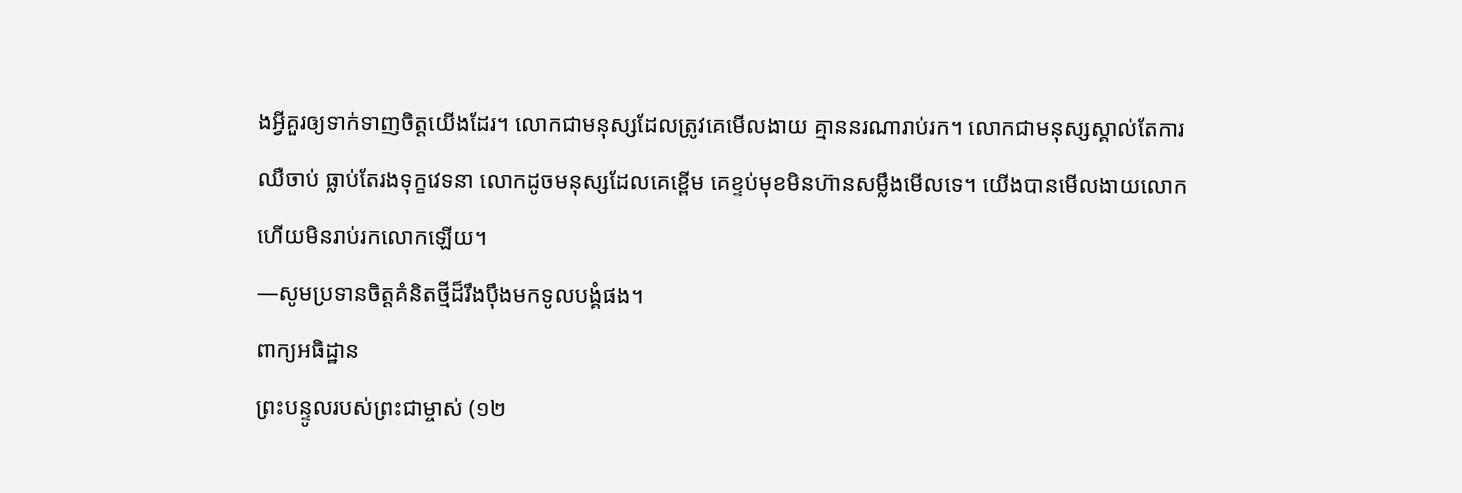ងអ្វីគួរឲ្យទាក់ទាញចិត្តយើងដែរ។ លោកជាមនុស្សដែលត្រូវគេមើលងាយ គ្មាននរណារាប់រក។ លោកជាមនុស្សស្គាល់តែការឈឺចាប់ ធ្លាប់តែរងទុក្ខវេទនា លោកដូចមនុស្សដែលគេខ្ពើម គេខ្ទប់មុខមិនហ៊ានសម្លឹងមើលទេ។ យើងបានមើលងាយលោក ហើយមិនរាប់រកលោកឡើយ។
—សូមប្រទានចិត្តគំនិតថ្មីដ៏រឹងប៉ឹងមកទូលបង្គំផង។
ពាក្យអធិដ្ឋាន
ព្រះបន្ទូលរបស់ព្រះជាម្ចាស់ (១២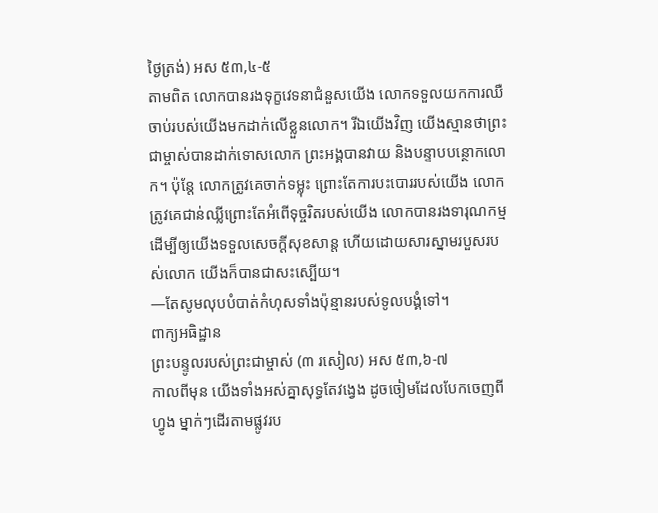ថ្ងៃត្រង់) អស ៥៣,៤-៥
តាមពិត លោកបានរងទុក្ខវេទនាជំនួសយើង លោកទទួលយកការឈឺចាប់របស់យើងមកដាក់លើខ្លួនលោក។ រីឯយើងវិញ យើងស្មានថាព្រះជាម្ចាស់បានដាក់ទោសលោក ព្រះអង្គបានវាយ និងបន្ទាបបន្ថោកលោក។ ប៉ុន្តែ លោកត្រូវគេចាក់ទម្លុះ ព្រោះតែការបះបោររបស់យើង លោកត្រូវគេជាន់ឈ្លីព្រោះតែអំពើទុច្ចរិតរបស់យើង លោកបានរងទារុណកម្ម ដើម្បីឲ្យយើងទទួលសេចក្ដីសុខសាន្ត ហើយដោយសារស្នាមរបួសរបស់លោក យើងក៏បានជាសះស្បើយ។
—តែសូមលុបបំបាត់កំហុសទាំងប៉ុន្មានរបស់ទូលបង្គំទៅ។
ពាក្យអធិដ្ឋាន
ព្រះបន្ទូលរបស់ព្រះជាម្ចាស់ (៣ រសៀល) អស ៥៣,៦-៧
កាលពីមុន យើងទាំងអស់គ្នាសុទ្ធតែវង្វេង ដូចចៀមដែលបែកចេញពីហ្វូង ម្នាក់ៗដើរតាមផ្លូវរប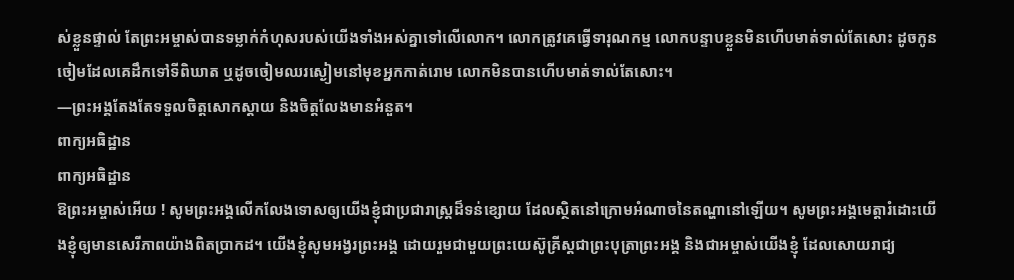ស់ខ្លួនផ្ទាល់ តែព្រះអម្ចាស់បានទម្លាក់កំហុសរបស់យើងទាំងអស់គ្នាទៅលើលោក។ លោកត្រូវគេធ្វើទារុណកម្ម លោកបន្ទាបខ្លួនមិនហើបមាត់ទាល់តែសោះ ដូចកូនចៀមដែលគេដឹកទៅទីពិឃាត ឬដូចចៀមឈរស្ងៀមនៅមុខអ្នកកាត់រោម លោកមិនបានហើបមាត់ទាល់តែសោះ។
—ព្រះអង្គតែងតែទទួលចិត្តសោកស្តាយ និងចិត្តលែងមានអំនួត។
ពាក្យអធិដ្ឋាន
ពាក្យអធិដ្ឋាន
ឱព្រះអម្ចាស់អើយ ! សូមព្រះអង្គលើកលែងទោសឲ្យយើងខ្ញុំជាប្រជារាស្ត្រដ៏ទន់ខ្សោយ ដែលស្ថិតនៅក្រោមអំណាចនៃតណ្ហានៅឡើយ។ សូមព្រះអង្គមេត្តារំដោះយើងខ្ញុំឲ្យមានសេរីភាពយ៉ាងពិតប្រាកដ។ យើងខ្ញុំសូមអង្វរព្រះអង្គ ដោយរួមជាមួយព្រះយេស៊ូគ្រីស្តជាព្រះបុត្រាព្រះអង្គ និងជាអម្ចាស់យើងខ្ញុំ ដែលសោយរាជ្យ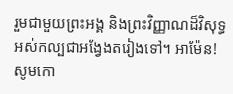រួមជាមួយព្រះអង្គ និងព្រះវិញ្ញាណដ៏វិសុទ្ធអស់កល្បជាអង្វែងតរៀងទៅ។ អាម៉ែន!
សូមកោ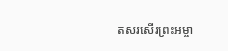តសរសើរព្រះអម្ចា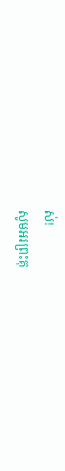ស់!
សូមអរព្រះគុ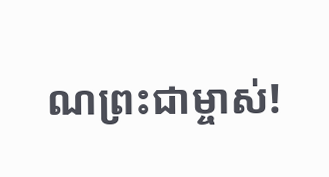ណព្រះជាម្ចាស់!